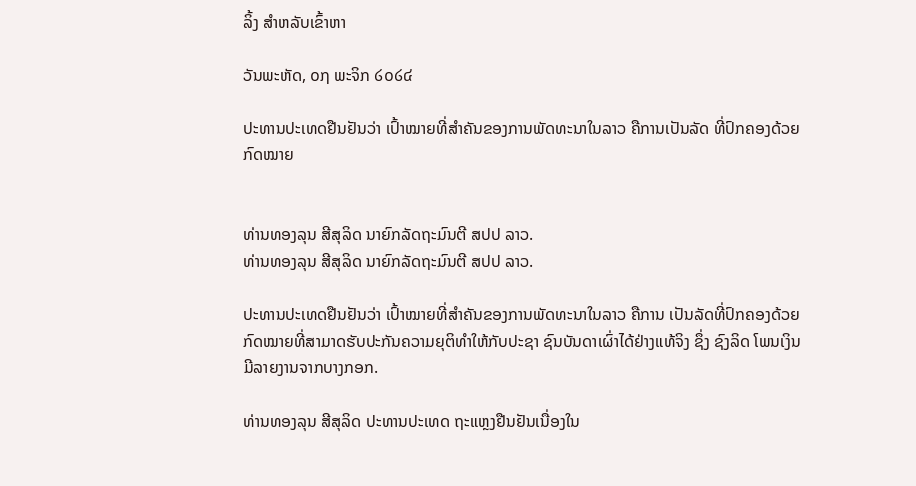ລິ້ງ ສຳຫລັບເຂົ້າຫາ

ວັນພະຫັດ, ໐໗ ພະຈິກ ໒໐໒໔

ປະທານປະເທດຢືນຢັນວ່າ ເປົ້າໝາຍທີ່ສຳຄັນຂອງການພັດທະນາໃນລາວ ຄືການເປັນລັດ ທີ່ປົກຄອງດ້ວຍກົດໝາຍ


ທ່ານທອງລຸນ ສີສຸລິດ ນາຍົກລັດຖະມົນຕີ ສປປ ລາວ.
ທ່ານທອງລຸນ ສີສຸລິດ ນາຍົກລັດຖະມົນຕີ ສປປ ລາວ.

ປະທານປະເທດຢືນຢັນວ່າ ເປົ້າໝາຍທີ່ສຳຄັນຂອງການພັດທະນາໃນລາວ ຄືການ ເປັນລັດທີ່ປົກຄອງດ້ວຍກົດໝາຍທີ່ສາມາດຮັບປະກັນຄວາມຍຸຕິທຳໃຫ້ກັບປະຊາ ຊົນບັນດາເຜົ່າໄດ້ຢ່າງແທ້ຈິງ ຊຶ່ງ ຊົງລິດ ໂພນເງິນ ມີລາຍງານຈາກບາງກອກ.

ທ່ານທອງລຸນ ສີສຸລິດ ປະທານປະເທດ ຖະແຫຼງຢືນຢັນເນື່ອງໃນ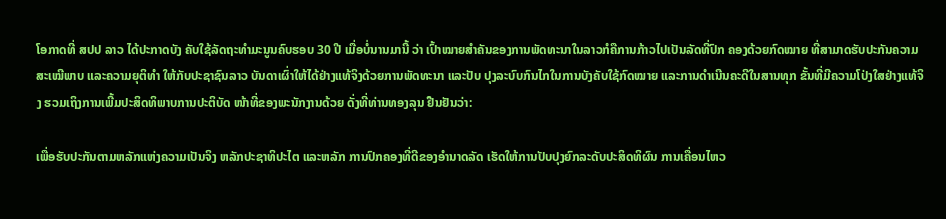ໂອກາດທີ່ ສປປ ລາວ ໄດ້ປະກາດບັງ ຄັບໃຊ້ລັດຖະທໍາມະນູນຄົບຮອບ 30 ປີ ເມື່ອບໍ່ນານມານີ້ ວ່າ ເປົ້າໝາຍສຳຄັນຂອງການພັດທະນາໃນລາວກໍຄືການກ້າວໄປເປັນລັດທີ່ປົກ ຄອງດ້ວຍກົດໝາຍ ທີ່ສາມາດຮັບປະກັນຄວາມສະເໝີພາບ ແລະຄວາມຍຸຕິທຳ ໃຫ້ກັບປະຊາຊົນລາວ ບັນດາເຜົ່າໃຫ້ໄດ້ຢ່າງແທ້ຈິງດ້ວຍການພັດທະນາ ແລະປັບ ປຸງລະບົບກົນໄກໃນການບັງຄັບໃຊ້ກົດໝາຍ ແລະການດຳເນີນຄະດີໃນສານທຸກ ຂັ້ນທີ່ມີຄວາມໂປ່ງໃສຢ່າງແທ້ຈິງ ຮວມເຖິງການເພີ້ມປະສິດທິພາບການປະຕິບັດ ໜ້າທີ່ຂອງພະນັກງານດ້ວຍ ດັ່ງທີ່ທ່ານທອງລຸນ ຢືນຢັນວ່າ:

ເພື່ອຮັບປະກັນຕາມຫລັກແຫ່ງຄວາມເປັນຈິງ ຫລັກປະຊາທິປະໄຕ ແລະຫລັກ ການປົກຄອງທີ່ດີຂອງອຳນາດລັດ ເຮັດໃຫ້ການປັບປຸງຍົກລະດັບປະສິດທິຜົນ ການເຄື່ອນໄຫວ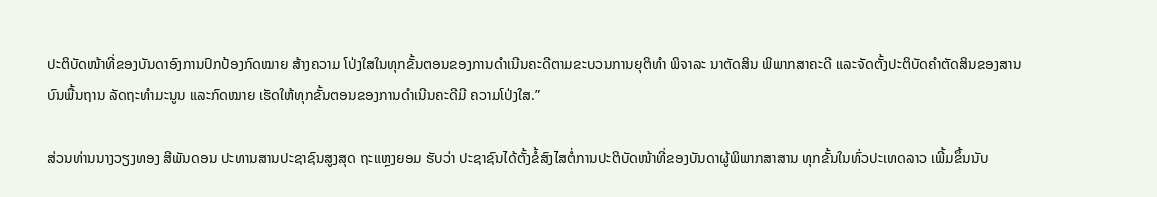ປະຕິບັດໜ້າທີ່ຂອງບັນດາອົງການປົກປ້ອງກົດໝາຍ ສ້າງຄວາມ ໂປ່ງໃສໃນທຸກຂັ້ນຕອນຂອງການດຳເນີນຄະດີຕາມຂະບວນການຍຸຕິທຳ ພິຈາລະ ນາຕັດສິນ ພິພາກສາຄະດີ ແລະຈັດຕັ້ງປະຕິບັດຄຳຕັດສິນຂອງສານ ບົນພື້ນຖານ ລັດຖະທຳມະນູນ ແລະກົດໝາຍ ເຮັດໃຫ້ທຸກຂັ້ນຕອນຂອງການດຳເນີນຄະດີມີ ຄວາມໂປ່ງໃສ.”

ສ່ວນທ່ານນາງວຽງທອງ ສີພັນດອນ ປະທານສານປະຊາຊົນສູງສຸດ ຖະແຫຼງຍອມ ຮັບວ່າ ປະຊາຊົນໄດ້ຕັ້ງຂໍ້ສົງໄສຕໍ່ການປະຕິບັດໜ້າທີ່ຂອງບັນດາຜູ້ພິພາກສາສານ ທຸກຂັ້ນໃນທົ່ວປະເທດລາວ ເພີ້ມຂຶ້ນນັບ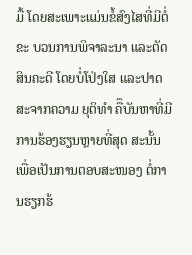ມື້ ໂດຍສະເພາະແມ່ນຂໍ້ສົງໄສທີ່ມີຕໍ່ຂະ ບວນການພິຈາລະນາ ແລະຕັດສິນຄະດີ ໂດຍບໍ່ໂປ່ງໃສ ແລະປາດສະຈາກຄວາມ ຍຸຕິທຳ ຄືຶບັນຫາທີ່ມີການຮ້ອງຮຽນຫຼາຍທີ່ສຸດ ສະນັ້ນເພື່ອເປັນການຕອບສະໜອງ ຕໍ່ການຮຽກຮ້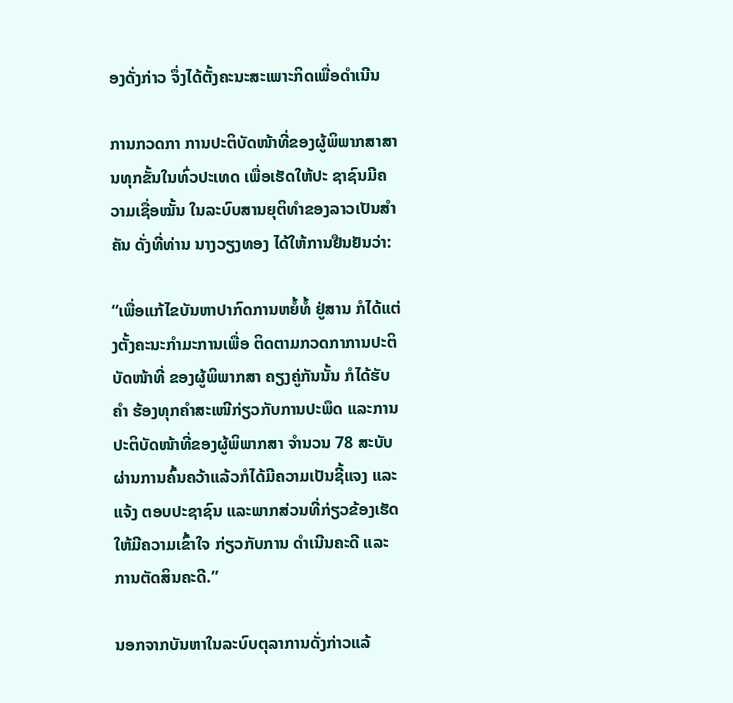ອງດັ່ງກ່າວ ຈຶ່ງໄດ້ຕັ້ງຄະນະສະເພາະກິດເພື່ອດຳເນີນ

ການກວດກາ ການປະຕິບັດໜ້າທີ່ຂອງຜູ້ພິພາກສາສານທຸກຂັ້ນໃນທົ່ວປະເທດ ເພື່ອເຮັດໃຫ້ປະ ຊາຊົນມີຄວາມເຊື່ອໝັ້ນ ໃນລະບົບສານຍຸຕິທຳຂອງລາວເປັນສຳຄັນ ດັ່ງທີ່ທ່ານ ນາງວຽງທອງ ໄດ້ໃຫ້ການຢືນຢັນວ່າ:

“ເພື່ອແກ້ໄຂບັນຫາປາກົດການຫຍໍ້ທໍ້ ຢູ່ສານ ກໍໄດ້ແຕ່ງຕັ້ງຄະນະກໍາມະການເພື່ອ ຕິດຕາມກວດກາການປະຕິບັດໜ້າທີ່ ຂອງຜູ້ພິພາກສາ ຄຽງຄູ່ກັນນັ້ນ ກໍໄດ້ຮັບຄຳ ຮ້ອງທຸກຄຳສະເໜີກ່ຽວກັບການປະພຶດ ແລະການປະຕິບັດໜ້າທີ່ຂອງຜູ້ພິພາກສາ ຈຳນວນ 78 ສະບັບ ຜ່ານການຄົ້ນຄວ້າແລ້ວກໍໄດ້ມີຄວາມເປັນຊີ້ແຈງ ແລະແຈ້ງ ຕອບປະຊາຊົນ ແລະພາກສ່ວນທີ່ກ່ຽວຂ້ອງເຮັດໃຫ້ມີຄວາມເຂົ້າໃຈ ກ່ຽວກັບການ ດຳເນີນຄະດີ ແລະການຕັດສິນຄະດີ.”

ນອກຈາກບັນຫາໃນລະບົບຕຸລາການດັ່ງກ່າວແລ້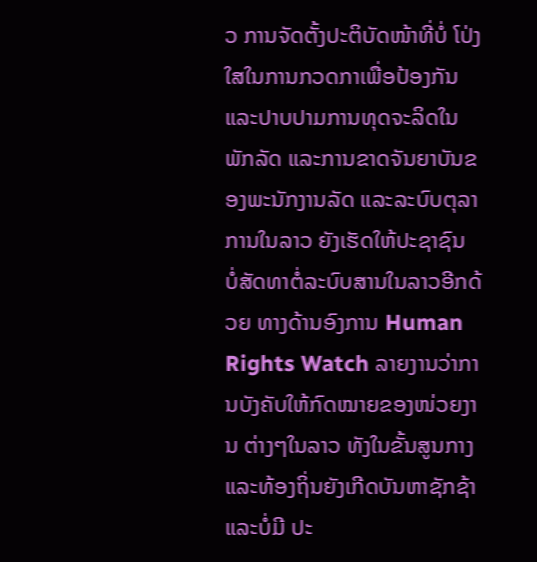ວ ການຈັດຕັ້ງປະຕິບັດໜ້າທີ່ບໍ່ ໂປ່ງໃສໃນການກວດກາເພື່ອປ້ອງກັນ ແລະປາບປາມການທຸດຈະລິດໃນພັກລັດ ແລະການຂາດຈັນຍາບັນຂອງພະນັກງານລັດ ແລະລະບົບຕຸລາການໃນລາວ ຍັງເຮັດໃຫ້ປະຊາຊົນ ບໍ່ສັດທາຕໍ່ລະບົບສານໃນລາວອີກດ້ວຍ ທາງດ້ານອົງການ Human Rights Watch ລາຍງານວ່າການບັງຄັບໃຫ້ກົດໝາຍຂອງໜ່ວຍງານ ຕ່າງໆໃນລາວ ທັງໃນຂັ້ນສູນກາງ ແລະທ້ອງຖິ່ນຍັງເກີດບັນຫາຊັກຊ້າ ແລະບໍ່ມີ ປະ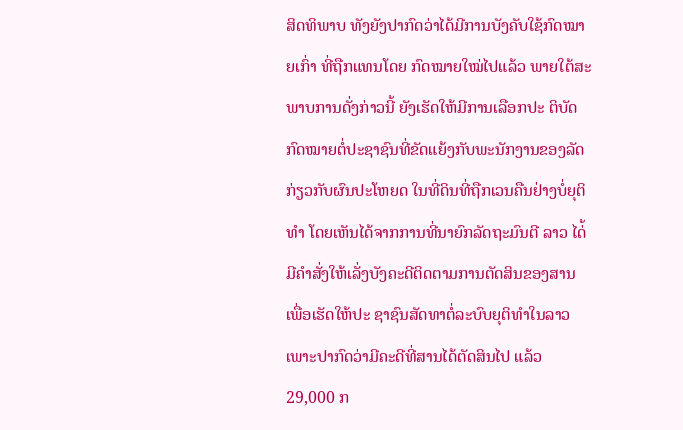ສິດທິພາບ ທັງຍັງປາກົດວ່າໄດ້ມີການບັງຄັບໃຊ້ກົດໝາຍເກົ່າ ທີ່ຖືກແທນໂດຍ ກົດໝາຍໃໝ່ໄປແລ້ວ ພາຍໃຕ້ສະພາບການດັ່ງກ່າວນີ້ ຍັງເຮັດໃຫ້ມີການເລືອກປະ ຕິບັດກົດໝາຍຕໍ່ປະຊາຊົນທີ່ຂັດແຍ້ງກັບພະນັກງານຂອງລັດກ່ຽວກັບຜົນປະໂຫຍດ ໃນທີ່ດິນທີ່ຖືກເວນຄືນຢ່າງບໍ່ຍຸຕິທຳ ໂດຍເຫັນໄດ້ຈາກການທີ່ນາຍົກລັດຖະມົນຕີ ລາວ ໄດ່້ມີຄຳສັ່ງໃຫ້ເລັ່ງບັງຄະດີຕິດຕາມການຕັດສິນຂອງສານ ເພື່ອເຮັດໃຫ້ປະ ຊາຊົນສັດທາຕໍ່ລະບົບຍຸຕິທຳໃນລາວ ເພາະປາກົດວ່າມີຄະດີທີ່ສານໄດ້ຕັດສິນໄປ ແລ້ວ 29,000 ກ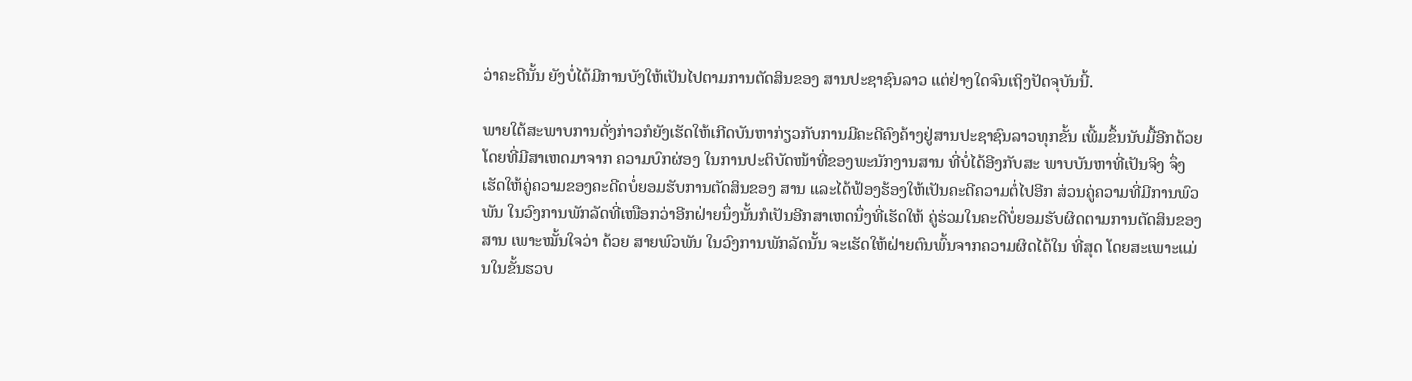ວ່າຄະດີນັ້ນ ຍັງບໍ່ໄດ້ມີການບັງໃຫ້ເປັນໄປຕາມການຕັດສິນຂອງ ສານປະຊາຊົນລາວ ແຕ່ຢ່າງໃດຈົນເຖິງປັດຈຸບັນນີ້.

ພາຍໃຕ້ສະພາບການດັ່ງກ່າວກໍຍັງເຮັດໃຫ້ເກີດບັນຫາກ່ຽວກັບການມີຄະດີຄົງຄ້າງຢູ່ສານປະຊາຊົນລາວທຸກຂັ້ນ ເພີ້ມຂຶ້ນນັບມື້ອີກດ້ວຍໂດຍທີ່ມີສາເຫດມາຈາກ ຄວາມບົກຜ່ອງ ໃນການປະຕິບັດໜ້າທີ່ຂອງພະນັກງານສານ ທີ່ບໍ່ໄດ້ອີງກັບສະ ພາບບັນຫາທີ່ເປັນຈິງ ຈຶ່ງເຮັດໃຫ້ຄູ່ຄວາມຂອງຄະດີດບໍ່ຍອມຮັບການຕັດສິນຂອງ ສານ ແລະໄດ້ຟ້ອງຮ້ອງໃຫ້ເປັນຄະດີຄວາມຕໍ່ໄປອີກ ສ່ວນຄູ່ຄວາມທີ່ມີການພົວ ພັນ ໃນວົງການພັກລັດທີ່ເໜືອກວ່າອີກຝ່າຍນຶ່ງນັ້ນກໍເປັນອີກສາເຫດນຶ່ງທີ່ເຮັດໃຫ້ ຄູ່ຮ່ວມໃນຄະດີບໍ່ຍອມຮັບຜິດຕາມການຕັດສິນຂອງສານ ເພາະໝັ້ນໃຈວ່າ ດ້ວຍ ສາຍພົວພັນ ໃນວົງການພັກລັດນັ້ນ ຈະເຮັດໃຫ້ຝ່າຍຕົນພົ້ນຈາກຄວາມຜິດໄດ້ໃນ ທີ່ສຸດ ໂດຍສະເພາະແມ່ນໃນຂັ້ນຮວບ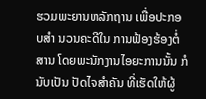ຮວມພະຍານຫລັກຖານ ເພື່ອປະກອບສຳ ນວນຄະດີໃນ ການຟ້ອງຮ້ອງຕໍ່ສານ ໂດຍພະນັກງານໄອຍະການນັ້ນ ກໍນັບເປັນ ປັດໄຈສຳຄັນ ທີ່ເຮັດໃຫ້ຜູ້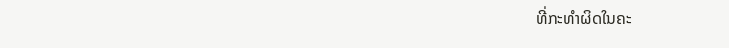ທີ່ກະທຳຜິດໃນຄະ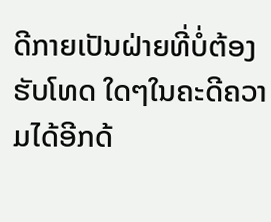ດີກາຍເປັນຝ່າຍທີ່ບໍ່ຕ້ອງຮັບໂທດ ໃດໆໃນຄະດີຄວາມໄດ້ອີກດ້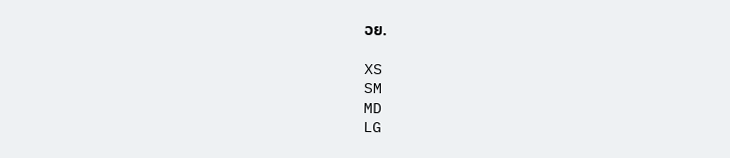ວຍ.

XS
SM
MD
LG